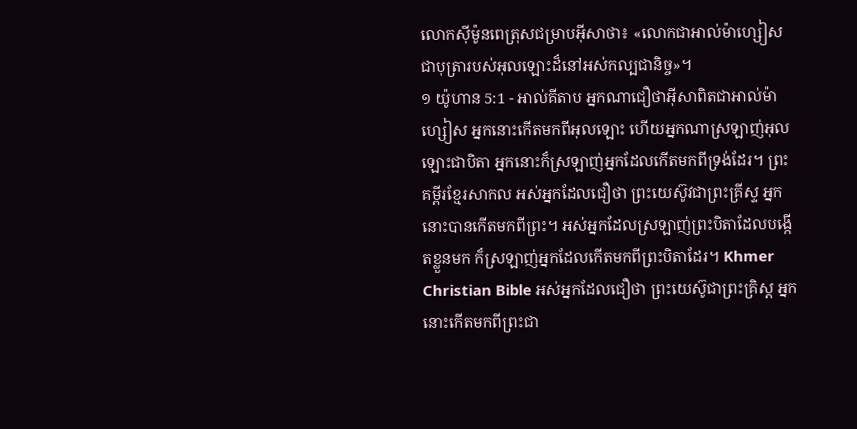លោកស៊ីម៉ូនពេត្រុសជម្រាបអ៊ីសាថា៖ «លោកជាអាល់ម៉ាហ្សៀស ជាបុត្រារបស់អុលឡោះដ៏នៅអស់កល្បជានិច្ច»។
១ យ៉ូហាន 5:1 - អាល់គីតាប អ្នកណាជឿថាអ៊ីសាពិតជាអាល់ម៉ាហ្សៀស អ្នកនោះកើតមកពីអុលឡោះ ហើយអ្នកណាស្រឡាញ់អុលឡោះជាបិតា អ្នកនោះក៏ស្រឡាញ់អ្នកដែលកើតមកពីទ្រង់ដែរ។ ព្រះគម្ពីរខ្មែរសាកល អស់អ្នកដែលជឿថា ព្រះយេស៊ូវជាព្រះគ្រីស្ទ អ្នកនោះបានកើតមកពីព្រះ។ អស់អ្នកដែលស្រឡាញ់ព្រះបិតាដែលបង្កើតខ្លួនមក ក៏ស្រឡាញ់អ្នកដែលកើតមកពីព្រះបិតាដែរ។ Khmer Christian Bible អស់អ្នកដែលជឿថា ព្រះយេស៊ូជាព្រះគ្រិស្ដ អ្នកនោះកើតមកពីព្រះជា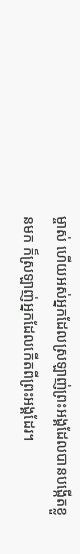ម្ចាស់ ហើយអស់អ្នកដែលស្រឡាញ់ព្រះអង្គដែលបានបង្កើតខ្លួនមក ក៏ស្រឡាញ់អ្នកដែលកើតពីព្រះអង្គដែរ។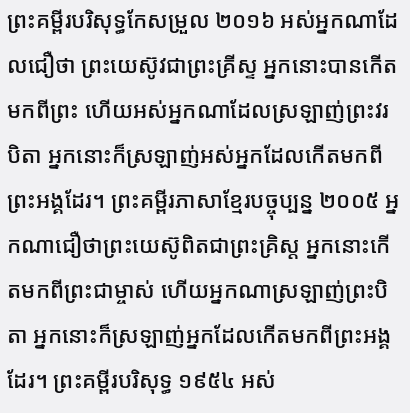ព្រះគម្ពីរបរិសុទ្ធកែសម្រួល ២០១៦ អស់អ្នកណាដែលជឿថា ព្រះយេស៊ូវជាព្រះគ្រីស្ទ អ្នកនោះបានកើតមកពីព្រះ ហើយអស់អ្នកណាដែលស្រឡាញ់ព្រះវរបិតា អ្នកនោះក៏ស្រឡាញ់អស់អ្នកដែលកើតមកពីព្រះអង្គដែរ។ ព្រះគម្ពីរភាសាខ្មែរបច្ចុប្បន្ន ២០០៥ អ្នកណាជឿថាព្រះយេស៊ូពិតជាព្រះគ្រិស្ត អ្នកនោះកើតមកពីព្រះជាម្ចាស់ ហើយអ្នកណាស្រឡាញ់ព្រះបិតា អ្នកនោះក៏ស្រឡាញ់អ្នកដែលកើតមកពីព្រះអង្គដែរ។ ព្រះគម្ពីរបរិសុទ្ធ ១៩៥៤ អស់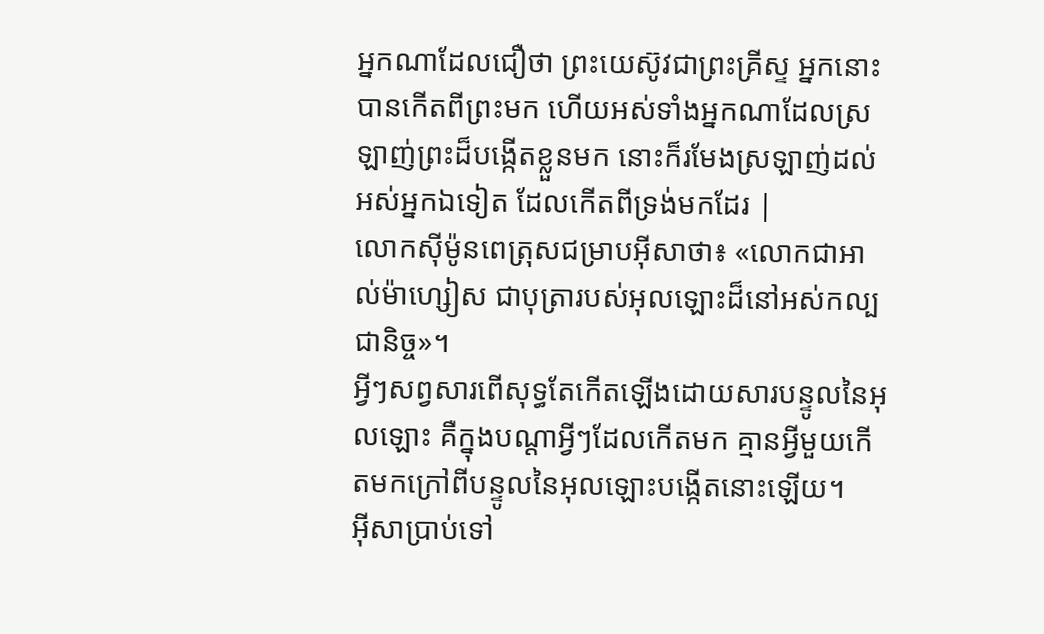អ្នកណាដែលជឿថា ព្រះយេស៊ូវជាព្រះគ្រីស្ទ អ្នកនោះបានកើតពីព្រះមក ហើយអស់ទាំងអ្នកណាដែលស្រឡាញ់ព្រះដ៏បង្កើតខ្លួនមក នោះក៏រមែងស្រឡាញ់ដល់អស់អ្នកឯទៀត ដែលកើតពីទ្រង់មកដែរ |
លោកស៊ីម៉ូនពេត្រុសជម្រាបអ៊ីសាថា៖ «លោកជាអាល់ម៉ាហ្សៀស ជាបុត្រារបស់អុលឡោះដ៏នៅអស់កល្បជានិច្ច»។
អ្វីៗសព្វសារពើសុទ្ធតែកើតឡើងដោយសារបន្ទូលនៃអុលឡោះ គឺក្នុងបណ្ដាអ្វីៗដែលកើតមក គ្មានអ្វីមួយកើតមកក្រៅពីបន្ទូលនៃអុលឡោះបង្កើតនោះឡើយ។
អ៊ីសាប្រាប់ទៅ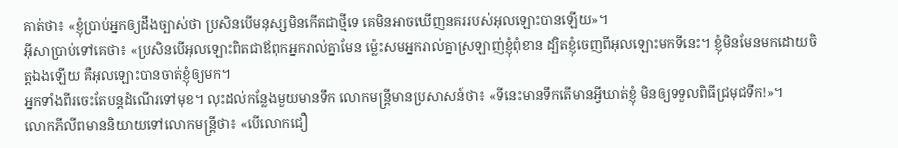គាត់ថា៖ «ខ្ញុំប្រាប់អ្នកឲ្យដឹងច្បាស់ថា ប្រសិនបើមនុស្សមិនកើតជាថ្មីទេ គេមិនអាចឃើញនគររបស់អុលឡោះបានឡើយ»។
អ៊ីសាប្រាប់ទៅគេថា៖ «ប្រសិនបើអុលឡោះពិតជាឪពុកអ្នករាល់គ្នាមែន ម៉្លេះសមអ្នករាល់គ្នាស្រឡាញ់ខ្ញុំពុំខាន ដ្បិតខ្ញុំចេញពីអុលឡោះមកទីនេះ។ ខ្ញុំមិនមែនមកដោយចិត្ដឯងឡើយ គឺអុលឡោះបានចាត់ខ្ញុំឲ្យមក។
អ្នកទាំងពីរចេះតែបន្ដដំណើរទៅមុខ។ លុះដល់កន្លែងមួយមានទឹក លោកមន្ដ្រីមានប្រសាសន៍ថា៖ «ទីនេះមានទឹកតើមានអ្វីឃាត់ខ្ញុំ មិនឲ្យទទួលពិធីជ្រមុជទឹក!»។
លោកភីលីពមាននិយាយទៅលោកមន្ដ្រីថា៖ «បើលោកជឿ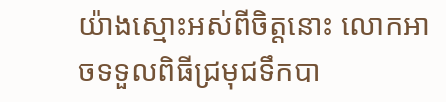យ៉ាងស្មោះអស់ពីចិត្ដនោះ លោកអាចទទួលពិធីជ្រមុជទឹកបា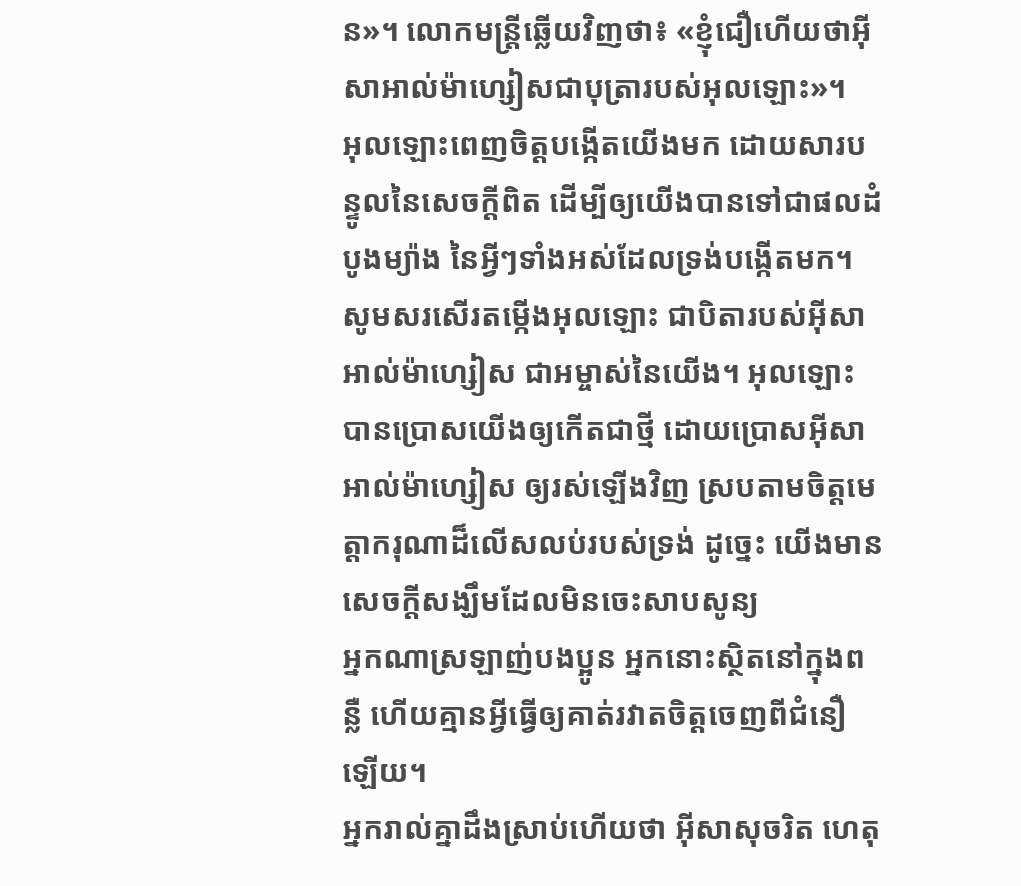ន»។ លោកមន្ដ្រីឆ្លើយវិញថា៖ «ខ្ញុំជឿហើយថាអ៊ីសាអាល់ម៉ាហ្សៀសជាបុត្រារបស់អុលឡោះ»។
អុលឡោះពេញចិត្តបង្កើតយើងមក ដោយសារបន្ទូលនៃសេចក្ដីពិត ដើម្បីឲ្យយើងបានទៅជាផលដំបូងម្យ៉ាង នៃអ្វីៗទាំងអស់ដែលទ្រង់បង្កើតមក។
សូមសរសើរតម្កើងអុលឡោះ ជាបិតារបស់អ៊ីសាអាល់ម៉ាហ្សៀស ជាអម្ចាស់នៃយើង។ អុលឡោះបានប្រោសយើងឲ្យកើតជាថ្មី ដោយប្រោសអ៊ីសាអាល់ម៉ាហ្សៀស ឲ្យរស់ឡើងវិញ ស្របតាមចិត្តមេត្ដាករុណាដ៏លើសលប់របស់ទ្រង់ ដូច្នេះ យើងមានសេចក្ដីសង្ឃឹមដែលមិនចេះសាបសូន្យ
អ្នកណាស្រឡាញ់បងប្អូន អ្នកនោះស្ថិតនៅក្នុងពន្លឺ ហើយគ្មានអ្វីធ្វើឲ្យគាត់រវាតចិត្ដចេញពីជំនឿឡើយ។
អ្នករាល់គ្នាដឹងស្រាប់ហើយថា អ៊ីសាសុចរិត ហេតុ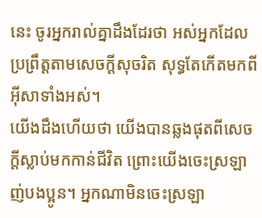នេះ ចូរអ្នករាល់គ្នាដឹងដែរថា អស់អ្នកដែលប្រព្រឹត្ដតាមសេចក្ដីសុចរិត សុទ្ធតែកើតមកពីអ៊ីសាទាំងអស់។
យើងដឹងហើយថា យើងបានឆ្លងផុតពីសេចក្ដីស្លាប់មកកាន់ជីវិត ព្រោះយើងចេះស្រឡាញ់បងប្អូន។ អ្នកណាមិនចេះស្រឡា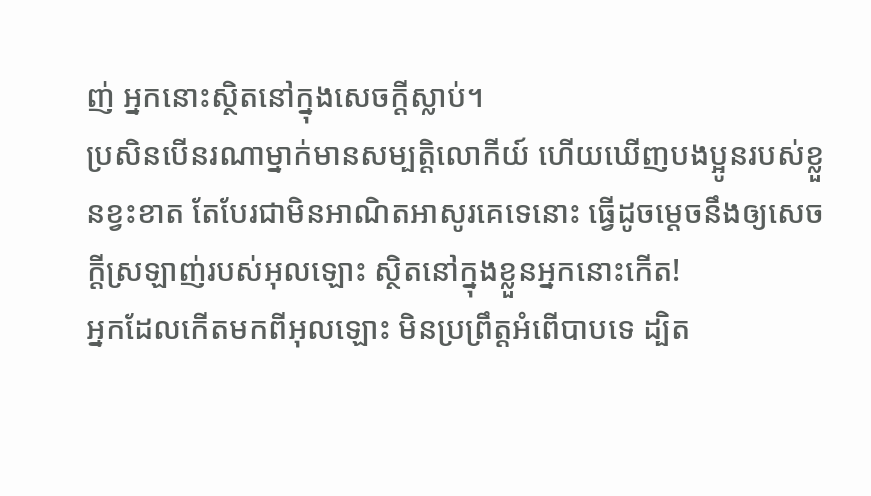ញ់ អ្នកនោះស្ថិតនៅក្នុងសេចក្ដីស្លាប់។
ប្រសិនបើនរណាម្នាក់មានសម្បត្តិលោកីយ៍ ហើយឃើញបងប្អូនរបស់ខ្លួនខ្វះខាត តែបែរជាមិនអាណិតអាសូរគេទេនោះ ធ្វើដូចម្ដេចនឹងឲ្យសេចក្ដីស្រឡាញ់របស់អុលឡោះ ស្ថិតនៅក្នុងខ្លួនអ្នកនោះកើត!
អ្នកដែលកើតមកពីអុលឡោះ មិនប្រព្រឹត្ដអំពើបាបទេ ដ្បិត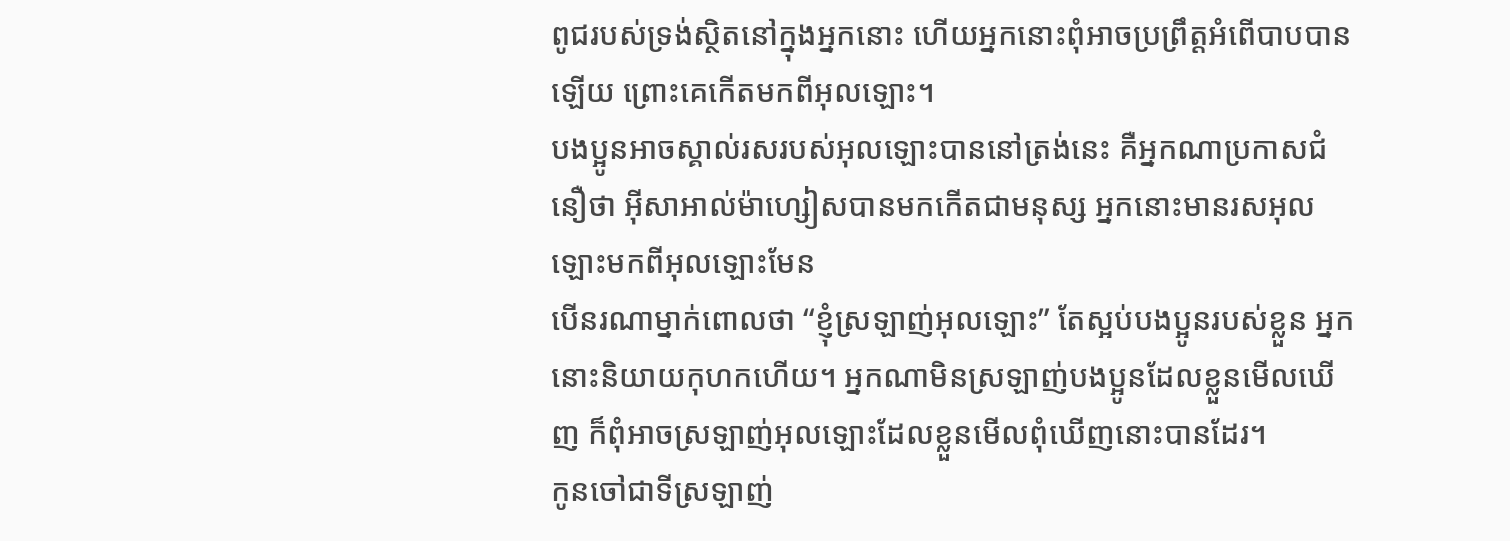ពូជរបស់ទ្រង់ស្ថិតនៅក្នុងអ្នកនោះ ហើយអ្នកនោះពុំអាចប្រព្រឹត្ដអំពើបាបបានឡើយ ព្រោះគេកើតមកពីអុលឡោះ។
បងប្អូនអាចស្គាល់រសរបស់អុលឡោះបាននៅត្រង់នេះ គឺអ្នកណាប្រកាសជំនឿថា អ៊ីសាអាល់ម៉ាហ្សៀសបានមកកើតជាមនុស្ស អ្នកនោះមានរសអុលឡោះមកពីអុលឡោះមែន
បើនរណាម្នាក់ពោលថា “ខ្ញុំស្រឡាញ់អុលឡោះ” តែស្អប់បងប្អូនរបស់ខ្លួន អ្នកនោះនិយាយកុហកហើយ។ អ្នកណាមិនស្រឡាញ់បងប្អូនដែលខ្លួនមើលឃើញ ក៏ពុំអាចស្រឡាញ់អុលឡោះដែលខ្លួនមើលពុំឃើញនោះបានដែរ។
កូនចៅជាទីស្រឡាញ់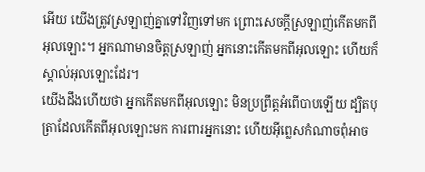អើយ យើងត្រូវស្រឡាញ់គ្នាទៅវិញទៅមក ព្រោះសេចក្ដីស្រឡាញ់កើតមកពីអុលឡោះ។ អ្នកណាមានចិត្ដស្រឡាញ់ អ្នកនោះកើតមកពីអុលឡោះ ហើយក៏ស្គាល់អុលឡោះដែរ។
យើងដឹងហើយថា អ្នកកើតមកពីអុលឡោះ មិនប្រព្រឹត្ដអំពើបាបឡើយ ដ្បិតបុត្រាដែលកើតពីអុលឡោះមក ការពារអ្នកនោះ ហើយអ៊ីព្លេសកំណាចពុំអាច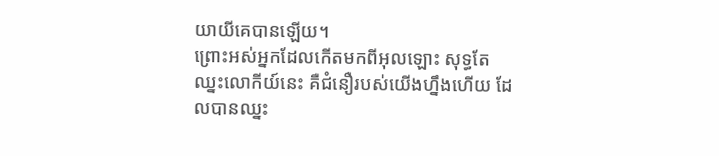យាយីគេបានឡើយ។
ព្រោះអស់អ្នកដែលកើតមកពីអុលឡោះ សុទ្ធតែឈ្នះលោកីយ៍នេះ គឺជំនឿរបស់យើងហ្នឹងហើយ ដែលបានឈ្នះ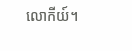លោកីយ៍។